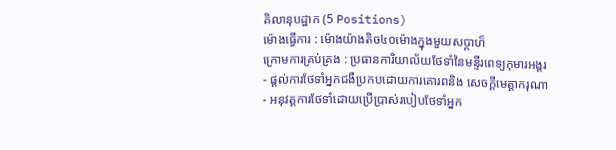គិលានុបដ្ឋាក (5 Positions)
ម៉ោងធ្វើការ : ម៉ោងយ៉ាងតិច៤០ម៉ោងក្នុងមួយសប្តាហ៏
ក្រោមការគ្រប់គ្រង : ប្រធានការិយាល័យថែទាំនៃមន្ទីរពេទ្យកុមារអង្គរ
- ផ្ដល់ការថែទាំអ្នកជងឺប្រកបដោយការគោរពនិង សេចក្ដីមេត្ដាករុណា
- អនុវត្ដការថែទាំដោយប្រើប្រាស់របៀបថែទាំអ្នក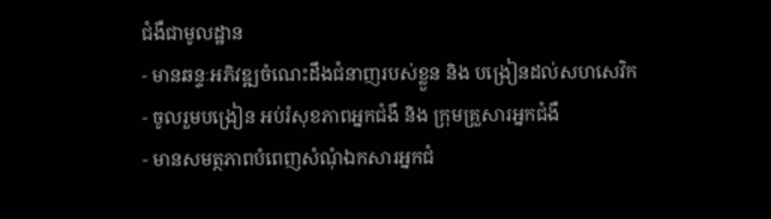ជំងឺជាមូលដ្ឋាន
- មានឆន្ទៈអភិវឌ្ឍចំណេះដឹងជំនាញរបស់ខ្លួន និង បង្រៀនដល់សហសេវិក
- ចូលរួមបង្រៀន អប់រំសុខភាពអ្នកជំងឺ និង ក្រុមគ្រួសារអ្នកជំងឺ
- មានសមត្ថភាពបំពេញសំណុំឯកសារអ្នកជំ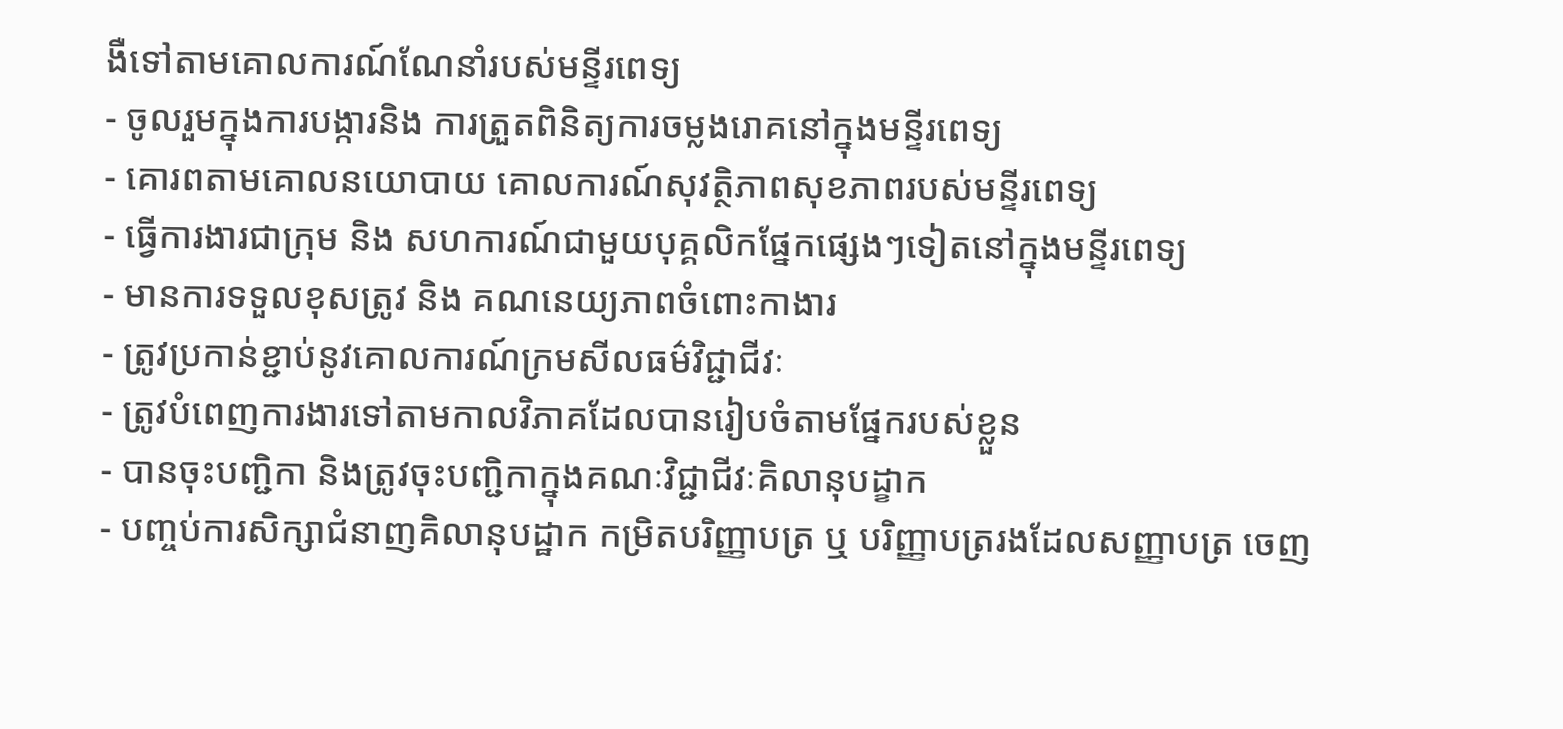ងឺទៅតាមគោលការណ៍ណែនាំរបស់មន្ទីរពេទ្យ
- ចូលរួមក្នុងការបង្ការនិង ការត្រួតពិនិត្យការចម្លងរោគនៅក្នុងមន្ទីរពេទ្យ
- គោរពតាមគោលនយោបាយ គោលការណ៍សុវត្ថិភាពសុខភាពរបស់មន្ទីរពេទ្យ
- ធ្វើការងារជាក្រុម និង សហការណ៍ជាមួយបុគ្គលិកផ្នែកផ្សេងៗទៀតនៅក្នុងមន្ទីរពេទ្យ
- មានការទទួលខុសត្រូវ និង គណនេយ្យភាពចំពោះកាងារ
- ត្រូវប្រកាន់ខ្ជាប់នូវគោលការណ៍ក្រមសីលធម៌វិជ្ជាជីវៈ
- ត្រូវបំពេញការងារទៅតាមកាលវិភាគដែលបានរៀបចំតាមផ្នែករបស់ខ្លួន
- បានចុះបញ្ជិកា និងត្រូវចុះបញ្ជិកាក្នុងគណៈវិជ្ជាជីវៈគិលានុបដ្ខាក
- បញ្ចប់ការសិក្សាជំនាញគិលានុបដ្ឋាក កម្រិតបរិញ្ញាបត្រ ឬ បរិញ្ញាបត្ររងដែលសញ្ញាបត្រ ចេញ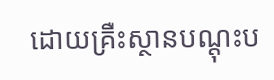ដោយគ្រឺះស្ថានបណ្ដុះប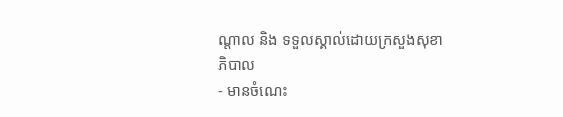ណ្ដាល និង ទទួលស្គាល់ដោយក្រសួងសុខាភិបាល
- មានចំណេះ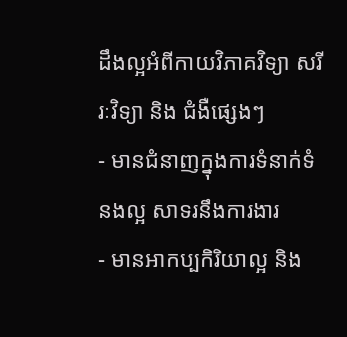ដឹងល្អអំពីកាយវិភាគវិទ្យា សរីរៈវិទ្យា និង ជំងឺផ្សេងៗ
- មានជំនាញក្នុងការទំនាក់ទំនងល្អ សាទរនឹងការងារ
- មានអាកប្បកិរិយាល្អ និង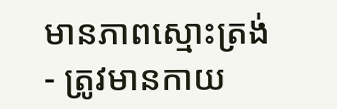មានភាពស្មោះត្រង់
- ត្រូវមានកាយ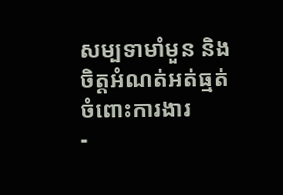សម្បទាមាំមួន និង ចិត្តអំណត់អត់ធ្មត់ចំពោះការងារ
-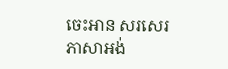ចេះអាន សរសេរ ភាសាអង់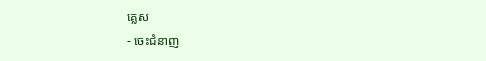គ្លេស
- ចេះជំនាញ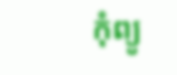កុំព្យូ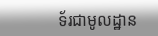ទ័រជាមូលដ្ឋាន